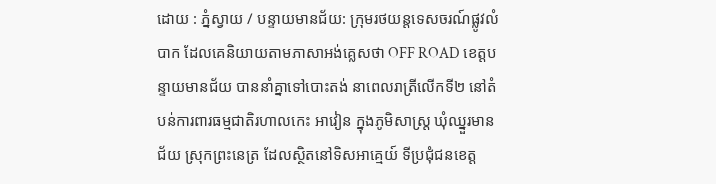ដោយ : ភ្នំស្វាយ / បន្ទាយមានជ័យ: ក្រុមរថយន្តទេសចរណ៍ផ្លូវលំបាក ដែលគេនិយាយតាមភាសាអង់គ្លេសថា OFF ROAD ខេត្តបន្ទាយមានជ័យ បាននាំគ្នាទៅបោះតង់ នាពេលរាត្រីលើកទី២ នៅតំបន់ការពារធម្មជាតិរហាលកេះ អាវៀន ក្នុងភូមិសាស្ត្រ ឃុំឈ្នួរមានជ័យ ស្រុកព្រះនេត្រ ដែលស្ថិតនៅទិសអាគ្មេយ៍ ទីប្រជុំជនខេត្ត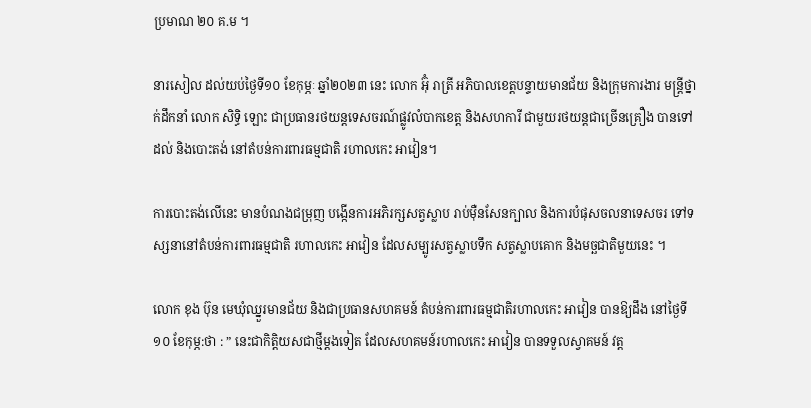ប្រមាណ ២០ គ.ម ។

នារសៀល ដល់យប់ថ្ងៃទី១០ ខែកុម្ភៈ ឆ្នាំ២០២៣ នេះ លោក អ៊ុំ រាត្រី អភិបាលខេត្តបន្ទាយមានជ័យ និងក្រុមការងារ មន្ត្រីថ្នាក់ដឹកនាំ លោក សិទ្ធិ ឡោះ ជាប្រធានរថយន្តទេសចរណ៍ផ្លូវលំបាកខេត្ត និងសហការី ជាមួយរថយន្តជាច្រើនគ្រឿង បានទៅដល់ និងបោះតង់ នៅតំបន់ការពារធម្មជាតិ រហាលកេះ អាវៀន។

ការបោះតង់លើនេះ មានបំណងជម្រុញ បង្កើនការអភិរក្សសត្វស្លាប រាប់ម៉ឺនសែនក្បាល និងការបំផុសចលនាទេសចរ ទៅទស្សនានៅតំបន់ការពារធម្មជាតិ រហាលកេះ អាវៀន ដែលសម្បូរសត្វស្លាបទឹក សត្វស្លាបគោក និងមច្ឆជាតិមួយនេះ ។

លោក ខុង ប៊ុន មេឃុំឈ្នួរមានជ័យ និងជាប្រធានសហគមន៍ តំបន់ការពារធម្មជាតិរហាលកេះ អាវៀន បានឱ្យដឹង នៅថ្ងៃទី ១០ ខែកុម្ភ:ថា : ” នេះជាកិត្តិយសជាថ្មីម្តងទៀត ដែលសហគមន៍រហាលកេះ អាវៀន បានទទួលស្វាគមន៍ វត្ត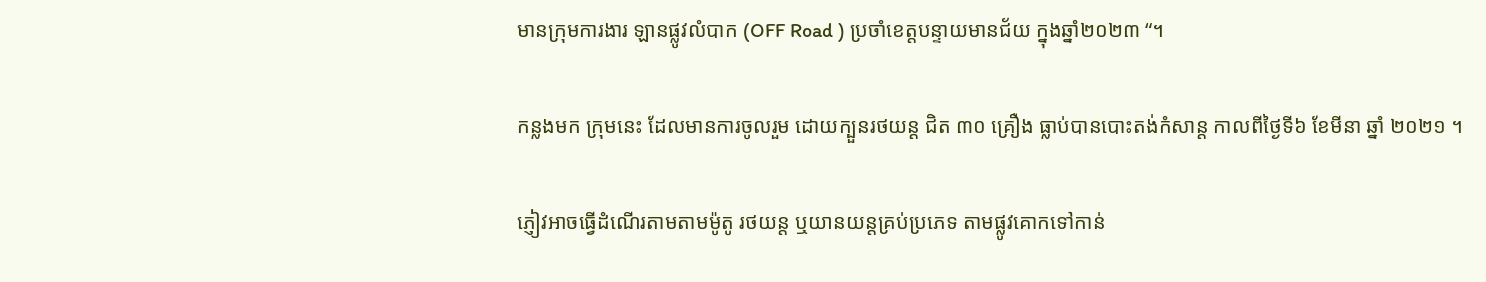មានក្រុមការងារ ឡានផ្លូវលំបាក (OFF Road ) ប្រចាំខេត្តបន្ទាយមានជ័យ ក្នុងឆ្នាំ២០២៣ “។

កន្លងមក ក្រុមនេះ ដែលមានការចូលរួម ដោយក្បួនរថយន្ត ជិត ៣០ គ្រឿង ធ្លាប់បានបោះតង់កំសាន្ត កាលពីថ្ងៃទី៦ ខែមីនា ឆ្នាំ ២០២១ ។

ភ្ញៀវអាចធ្វើដំណើរតាមតាមម៉ូតូ រថយន្ត ឬយានយន្តគ្រប់ប្រភេទ តាមផ្លូវគោកទៅកាន់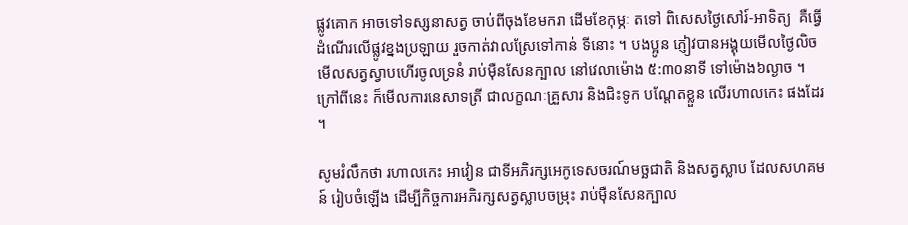ផ្លូវគោក អាចទៅទស្សនាសត្វ ចាប់ពីចុងខែមករា ដើមខែកុម្ភៈ តទៅ ពិសេសថ្ងៃសៅរ៍-អាទិត្យ  គឺធ្វើដំណើរលើផ្លូវខ្នងប្រឡាយ រួចកាត់វាលស្រែទៅកាន់ ទីនោះ ។ បងប្អូន ភ្ញៀវបានអង្គុយមើលថ្ងៃលិច មើលសត្វស្វាបហើរចូលទ្រនំ រាប់ម៉ឺនសែនក្បាល នៅវេលាម៉ោង ៥:៣០នាទី ទៅម៉ោង៦ល្ងាច ។ ក្រៅពីនេះ ក៏មើលការនេសាទត្រី ជាលក្ខណៈគ្រួសារ និងជិះទូក បណ្តែតខ្លួន លើរហាលកេះ ផងដែរ ។

សូមរំលឹកថា រហាលកេះ អាវៀន ជាទីអភិរក្សអេកូទេសចរណ៍មច្ឆជាតិ និងសត្វស្លាប ដែលសហគមន៍ រៀបចំឡើង ដើម្បីកិច្ចការអភិរក្សសត្វស្លាបចម្រុះ រាប់ម៉ឺនសែនក្បាល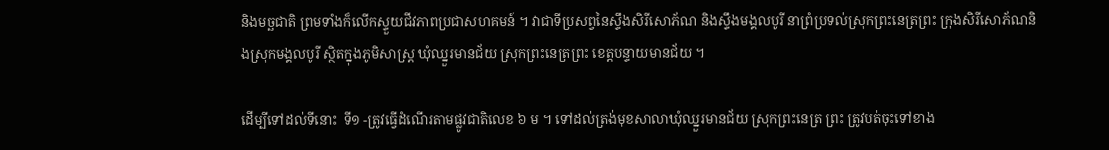និងមច្ឆជាតិ ព្រមទាំងក៏លើកស្ទួយជីវភាពប្រជាសហគមន៍ ។ វាជាទីប្រសព្វនៃស្ទឹងសិរីសោភ័ណ និងស្ទឹងមង្គលបូរី នាព្រំប្រទល់ស្រុកព្រះនេត្រព្រះ ក្រុងសិរីសោភ័ណនិងស្រុកមង្គលបូរី ស្ថិតក្នុងភូមិសាស្ត្រ ឃុំឈ្នួរមានជ័យ ស្រុកព្រះនេត្រព្រះ ខេត្តបន្ទាយមានជ័យ ។

ដើម្បីទៅដល់ទីនោះ  ទី១ -ត្រូវធ្វើដំណើរតាមផ្លូវជាតិលេខ ៦ ម ។ ទៅដល់ត្រង់មុខសាលាឃុំឈ្នួរមានជ័យ ស្រុកព្រះនេត្រ ព្រះ ត្រូវបត់ចុះទៅខាង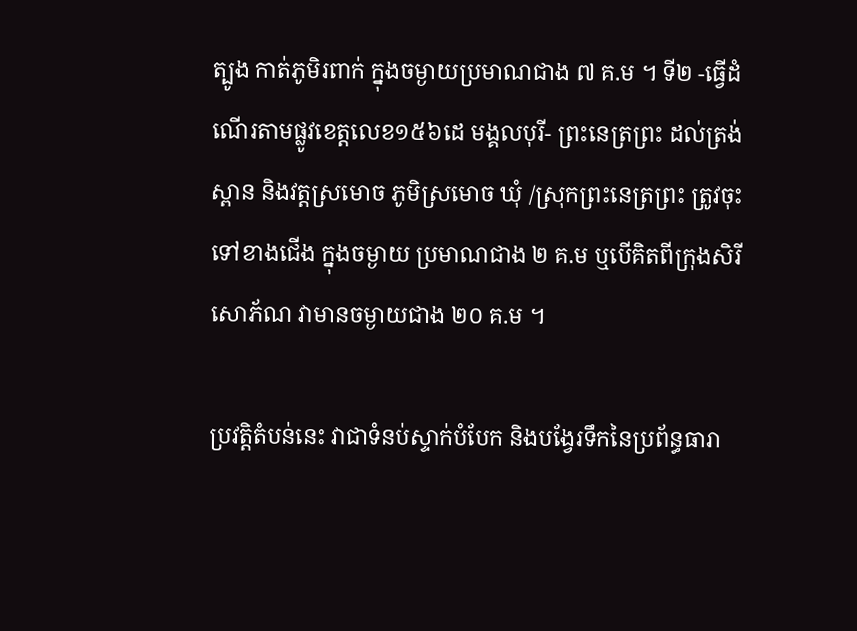ត្បូង កាត់ភូមិរពាក់ ក្នុងចម្ងាយប្រមាណជាង ៧ គ.ម ។ ទី២ -ធ្វើដំណើរតាមផ្លូវខេត្តលេខ១៥៦ដេ មង្គលបុរី- ព្រះនេត្រព្រះ ដល់ត្រង់ស្ពាន និងវត្តស្រមោច ភូមិស្រមោច ឃុំ /ស្រុកព្រះនេត្រព្រះ ត្រូវចុះទៅខាងជើង ក្នុងចម្ងាយ ប្រមាណជាង ២ គ.ម ឬបើគិតពីក្រុងសិរីសោភ័ណ វាមានចម្ងាយជាង ២០ គ.ម ។

ប្រវត្តិតំបន់នេះ វាជាទំនប់ស្ទាក់បំបែក និងបង្វែរទឹកនៃប្រព័ន្ធធារា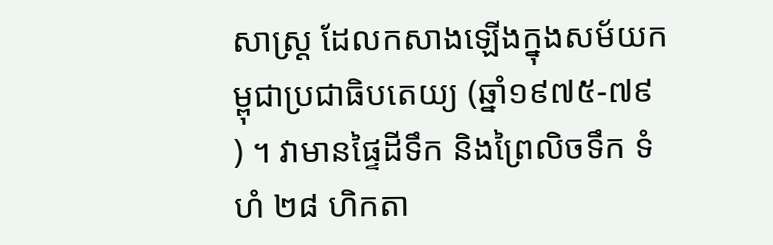សាស្ត្រ ដែលកសាងឡើងក្នុងសម័យកម្ពុជាប្រជាធិបតេយ្យ (ឆ្នាំ១៩៧៥-៧៩ ) ។ វាមានផ្ទៃដីទឹក និងព្រៃលិចទឹក ទំហំ ២៨ ហិកតា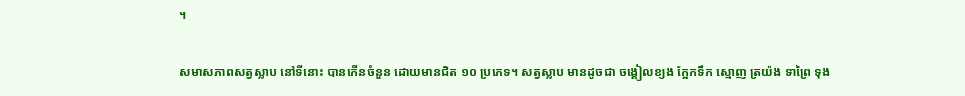។

សមាសភាពសត្វស្លាប នៅទីនោះ បានកើនចំនួន ដោយមានជិត ១០ ប្រភេទ។ សត្វស្លាប មានដូចជា ចង្គៀលខ្យង ក្អែកទឹក ស្មោញ ត្រយ៉ង ទាព្រៃ ទុង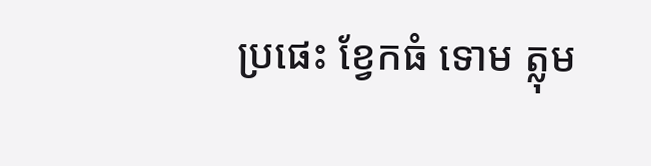ប្រផេះ ខ្វែកធំ ទោម ត្លុម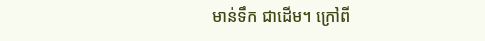មាន់ទឹក ជាដើម។ ក្រៅពី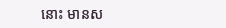នោះ មានស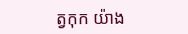ត្វកុក យ៉ាង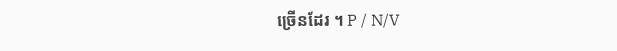ច្រើនដែរ ។ P / N/V